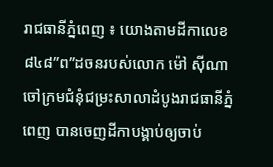រាជធានីភ្នំពេញ ៖ យោងតាមដីកាលេខ៨៤៨”ព”ដចនរបស់លោក ម៉ៅ ស៊ីណា ចៅក្រមជំនុំជម្រះសាលាដំបូងរាជធានីភ្នំពេញ បានចេញដីកាបង្គាប់ឲ្យចាប់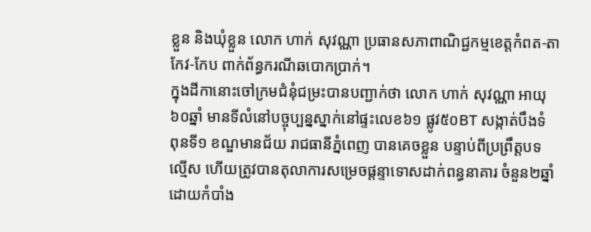ខ្លួន និងឃុំខ្លួន លោក ហាក់ សុវណ្ណា ប្រធានសភាពាណិជ្ជកម្មខេត្តកំពត-តាកែវ-កែប ពាក់ព័ន្ធករណីឆបោកប្រាក់។
ក្នុងដីកានោះចៅក្រមជំនុំជម្រះបានបញ្ជាក់ថា លោក ហាក់ សុវណ្ណា អាយុ៦០ឆ្នាំ មានទីលំនៅបច្ចុប្បន្នស្នាក់នៅផ្ទះលេខ៦១ ផ្លូវ៥០BT សង្កាត់បឹងទំពុនទី១ ខណ្ឌមានជ័យ រាជធានីភ្នំពេញ បានគេចខ្លួន បន្ទាប់ពីប្រព្រឹត្តបទល្មើស ហើយត្រូវបានតុលាការសម្រេចផ្ដន្ទាទោសដាក់ពន្ធនាគារ ចំនួន២ឆ្នាំ ដោយកំបាំង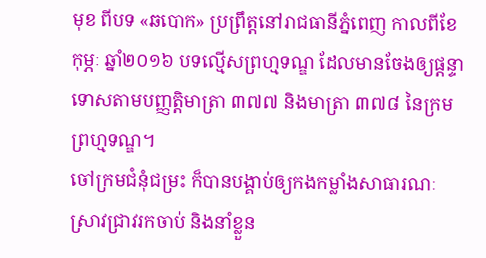មុខ ពីបទ «ឆបោក» ប្រព្រឹត្តនៅរាជធានីភ្នំពេញ កាលពីខែកុម្ភៈ ឆ្នាំ២០១៦ បទល្មើសព្រហ្មទណ្ឌ ដែលមានចែងឲ្យផ្ដន្ទាទោសតាមបញ្ញត្តិមាត្រា ៣៧៧ និងមាត្រា ៣៧៨ នៃក្រមព្រហ្មទណ្ឌ។
ចៅក្រមជំនុំជម្រះ ក៏បានបង្គាប់ឲ្យកងកម្លាំងសាធារណៈស្រាវជ្រាវរកចាប់ និងនាំខ្លួន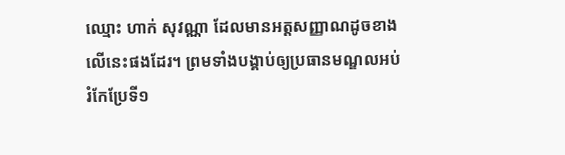ឈ្មោះ ហាក់ សុវណ្ណា ដែលមានអត្តសញ្ញាណដូចខាងលើនេះផងដែរ។ ព្រមទាំងបង្គាប់ឲ្យប្រធានមណ្ឌលអប់រំកែប្រែទី១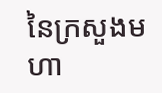នៃក្រសួងមហា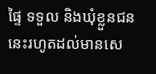ផ្ទៃ ទទួល និងឃុំខ្លួនជននេះរហូតដល់មានសេ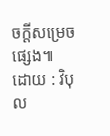ចក្ដីសម្រេចផ្សេង៕
ដោយ : វិបុល